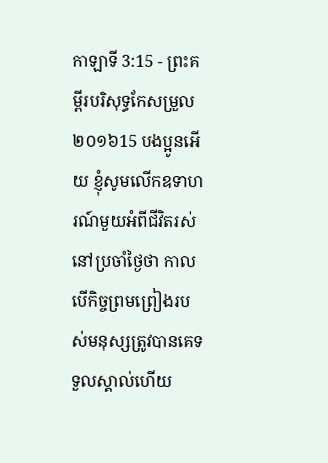កាឡាទី 3:15 - ព្រះគម្ពីរបរិសុទ្ធកែសម្រួល ២០១៦15 បងប្អូនអើយ ខ្ញុំសូមលើកឧទាហរណ៍មួយអំពីជីវិតរស់នៅប្រចាំថ្ងៃថា កាលបើកិច្ចព្រមព្រៀងរបស់មនុស្សត្រូវបានគេទទួលស្គាល់ហើយ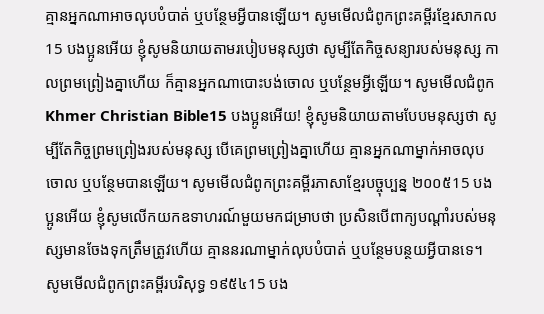គ្មានអ្នកណាអាចលុបបំបាត់ ឬបន្ថែមអ្វីបានឡើយ។ សូមមើលជំពូកព្រះគម្ពីរខ្មែរសាកល15 បងប្អូនអើយ ខ្ញុំសូមនិយាយតាមរបៀបមនុស្សថា សូម្បីតែកិច្ចសន្យារបស់មនុស្ស កាលព្រមព្រៀងគ្នាហើយ ក៏គ្មានអ្នកណាបោះបង់ចោល ឬបន្ថែមអ្វីឡើយ។ សូមមើលជំពូកKhmer Christian Bible15 បងប្អូនអើយ! ខ្ញុំសូមនិយាយតាមបែបមនុស្សថា សូម្បីតែកិច្ចព្រមព្រៀងរបស់មនុស្ស បើគេព្រមព្រៀងគ្នាហើយ គ្មានអ្នកណាម្នាក់អាចលុបចោល ឬបន្ថែមបានឡើយ។ សូមមើលជំពូកព្រះគម្ពីរភាសាខ្មែរបច្ចុប្បន្ន ២០០៥15 បងប្អូនអើយ ខ្ញុំសូមលើកយកឧទាហរណ៍មួយមកជម្រាបថា ប្រសិនបើពាក្យបណ្ដាំរបស់មនុស្សមានចែងទុកត្រឹមត្រូវហើយ គ្មាននរណាម្នាក់លុបបំបាត់ ឬបន្ថែមបន្ថយអ្វីបានទេ។ សូមមើលជំពូកព្រះគម្ពីរបរិសុទ្ធ ១៩៥៤15 បង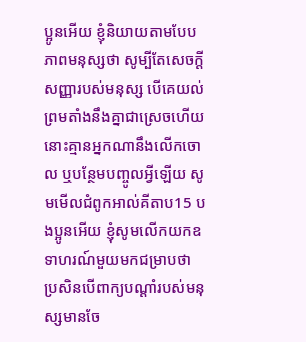ប្អូនអើយ ខ្ញុំនិយាយតាមបែបភាពមនុស្សថា សូម្បីតែសេចក្ដីសញ្ញារបស់មនុស្ស បើគេយល់ព្រមតាំងនឹងគ្នាជាស្រេចហើយ នោះគ្មានអ្នកណានឹងលើកចោល ឬបន្ថែមបញ្ចូលអ្វីឡើយ សូមមើលជំពូកអាល់គីតាប15 បងប្អូនអើយ ខ្ញុំសូមលើកយកឧទាហរណ៍មួយមកជម្រាបថា ប្រសិនបើពាក្យបណ្ដាំរបស់មនុស្សមានចែ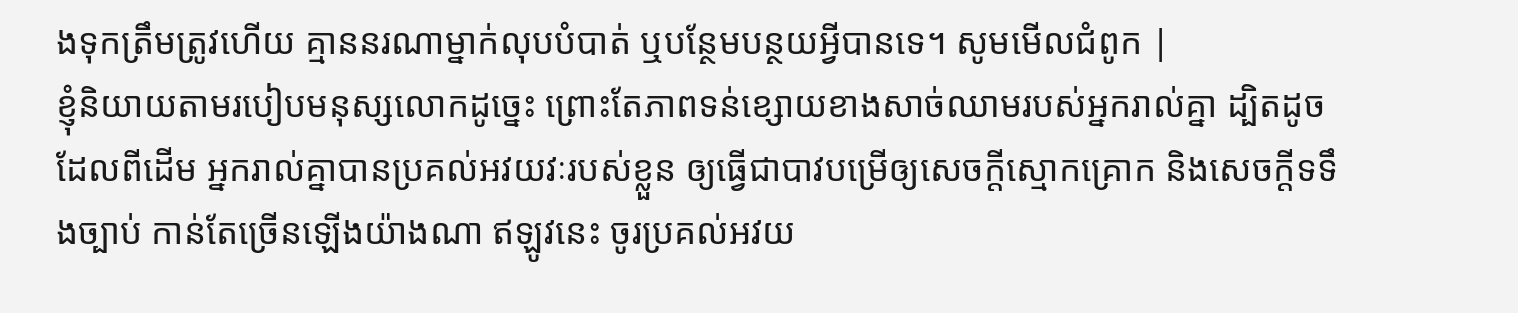ងទុកត្រឹមត្រូវហើយ គ្មាននរណាម្នាក់លុបបំបាត់ ឬបន្ថែមបន្ថយអ្វីបានទេ។ សូមមើលជំពូក |
ខ្ញុំនិយាយតាមរបៀបមនុស្សលោកដូច្នេះ ព្រោះតែភាពទន់ខ្សោយខាងសាច់ឈាមរបស់អ្នករាល់គ្នា ដ្បិតដូចដែលពីដើម អ្នករាល់គ្នាបានប្រគល់អវយវៈរបស់ខ្លួន ឲ្យធ្វើជាបាវបម្រើឲ្យសេចក្តីស្មោកគ្រោក និងសេចក្តីទទឹងច្បាប់ កាន់តែច្រើនឡើងយ៉ាងណា ឥឡូវនេះ ចូរប្រគល់អវយ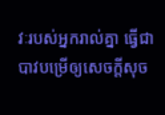វៈរបស់អ្នករាល់គ្នា ធ្វើជាបាវបម្រើឲ្យសេចក្តីសុច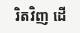រិតវិញ ដើ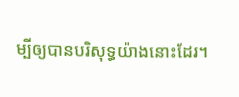ម្បីឲ្យបានបរិសុទ្ធយ៉ាងនោះដែរ។